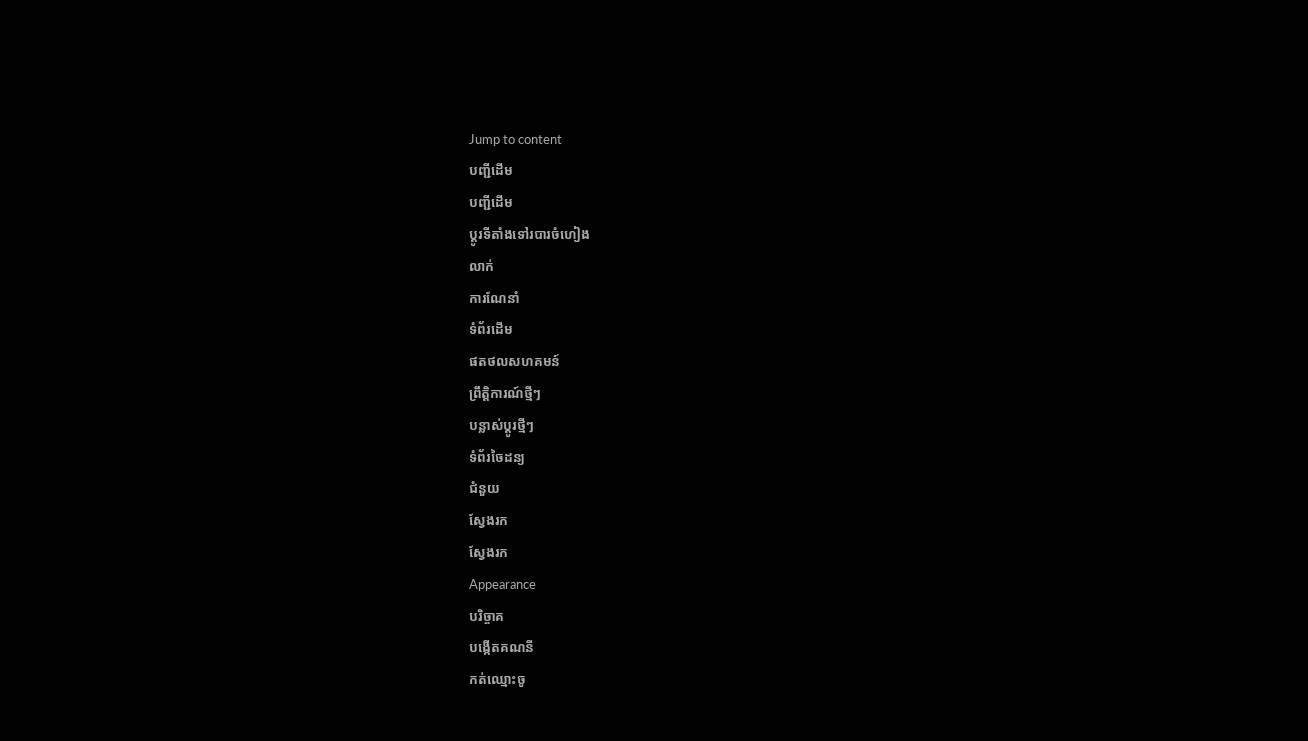Jump to content
បញ្ជីដើម
បញ្ជីដើម
ប្ដូរទីតាំងទៅរបារចំហៀង
លាក់
ការណែនាំ
ទំព័រដើម
ផតថលសហគមន៍
ព្រឹត្តិការណ៍ថ្មីៗ
បន្លាស់ប្ដូរថ្មីៗ
ទំព័រចៃដន្យ
ជំនួយ
ស្វែងរក
ស្វែងរក
Appearance
បរិច្ចាគ
បង្កើតគណនី
កត់ឈ្មោះចូ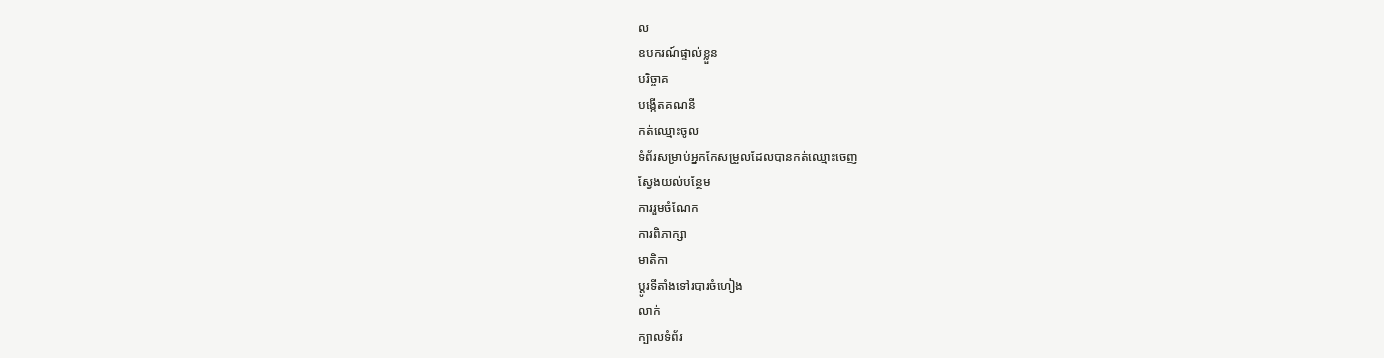ល
ឧបករណ៍ផ្ទាល់ខ្លួន
បរិច្ចាគ
បង្កើតគណនី
កត់ឈ្មោះចូល
ទំព័រសម្រាប់អ្នកកែសម្រួលដែលបានកត់ឈ្មោះចេញ
ស្វែងយល់បន្ថែម
ការរួមចំណែក
ការពិភាក្សា
មាតិកា
ប្ដូរទីតាំងទៅរបារចំហៀង
លាក់
ក្បាលទំព័រ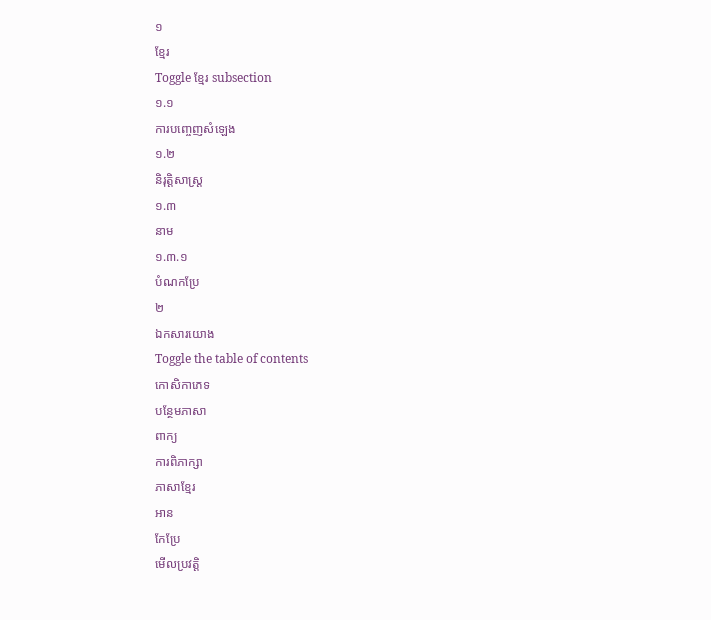១
ខ្មែរ
Toggle ខ្មែរ subsection
១.១
ការបញ្ចេញសំឡេង
១.២
និរុត្តិសាស្ត្រ
១.៣
នាម
១.៣.១
បំណកប្រែ
២
ឯកសារយោង
Toggle the table of contents
កោសិកាភេទ
បន្ថែមភាសា
ពាក្យ
ការពិភាក្សា
ភាសាខ្មែរ
អាន
កែប្រែ
មើលប្រវត្តិ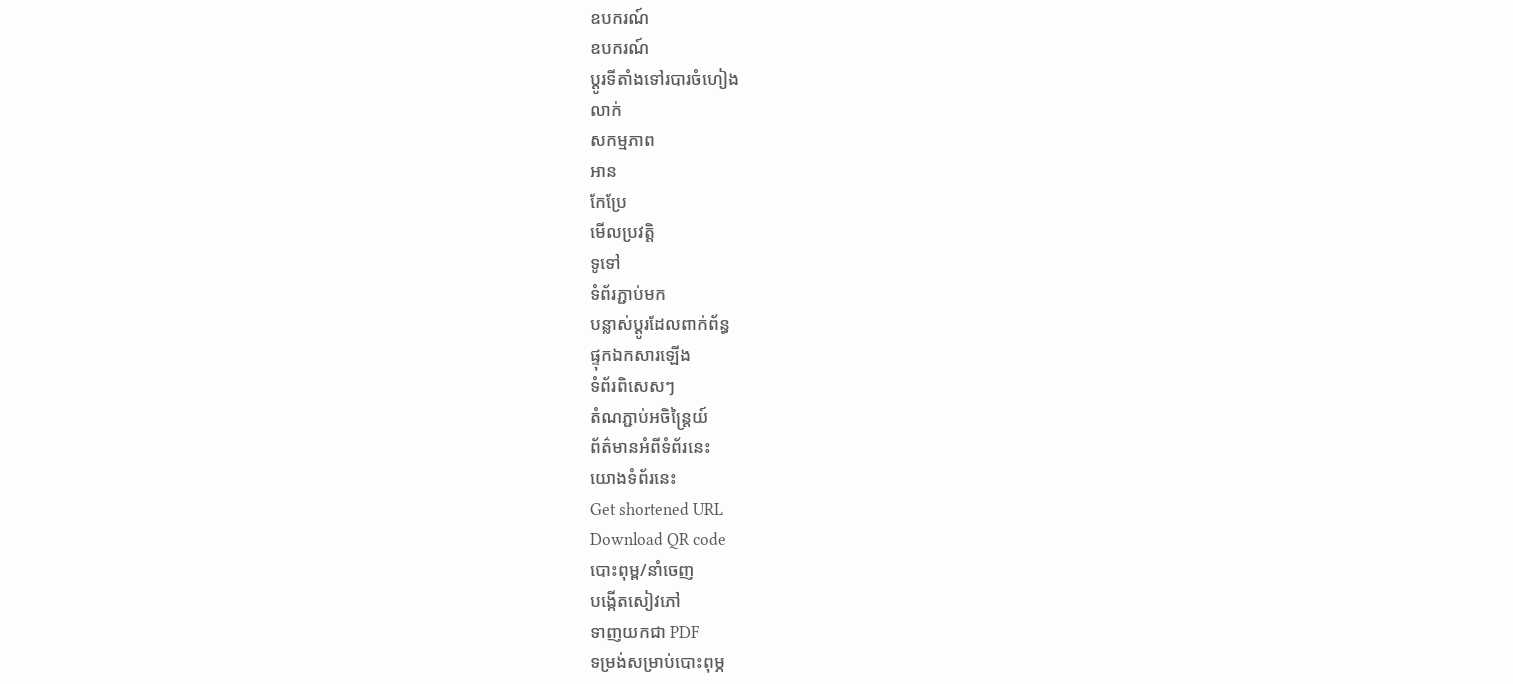ឧបករណ៍
ឧបករណ៍
ប្ដូរទីតាំងទៅរបារចំហៀង
លាក់
សកម្មភាព
អាន
កែប្រែ
មើលប្រវត្តិ
ទូទៅ
ទំព័រភ្ជាប់មក
បន្លាស់ប្ដូរដែលពាក់ព័ន្ធ
ផ្ទុកឯកសារឡើង
ទំព័រពិសេសៗ
តំណភ្ជាប់អចិន្ត្រៃយ៍
ព័ត៌មានអំពីទំព័រនេះ
យោងទំព័រនេះ
Get shortened URL
Download QR code
បោះពុម្ព/នាំចេញ
បង្កើតសៀវភៅ
ទាញយកជា PDF
ទម្រង់សម្រាប់បោះពុម្ភ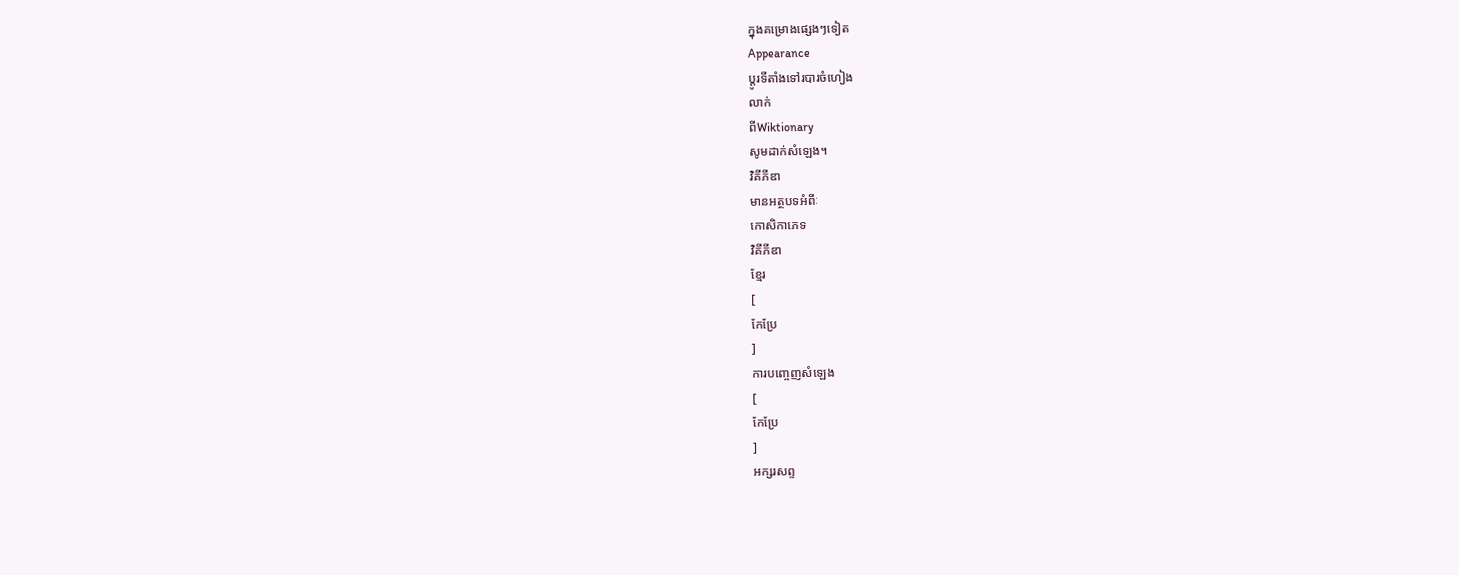ក្នុងគម្រោងផ្សេងៗទៀត
Appearance
ប្ដូរទីតាំងទៅរបារចំហៀង
លាក់
ពីWiktionary
សូមដាក់សំឡេង។
វិគីភីឌា
មានអត្ថបទអំពីៈ
កោសិកាភេទ
វិគីភីឌា
ខ្មែរ
[
កែប្រែ
]
ការបញ្ចេញសំឡេង
[
កែប្រែ
]
អក្សរសព្ទ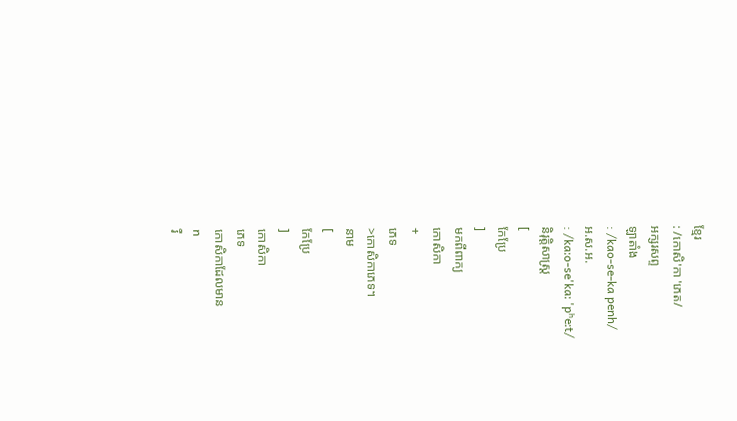ខ្មែរ
: /កោសិ'កា 'ភេត/
អក្សរសព្ទ
ឡាតាំង
: /kao-se-ka penh/
អ.ស.អ.
: /kaːo-se'kaː 'pʰeːt/
និរុត្តិសាស្ត្រ
[
កែប្រែ
]
មកពីពាក្យ
កោសិកា
+
ភេទ
>កោសិកាភេទ។
នាម
[
កែប្រែ
]
កោសិកា
ភេទ
កោសិកាដែលមាន
n
រឺ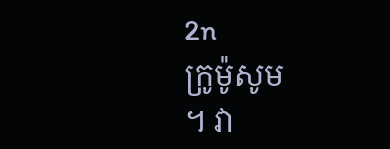2n
ក្រូម៉ូសូម
។ វា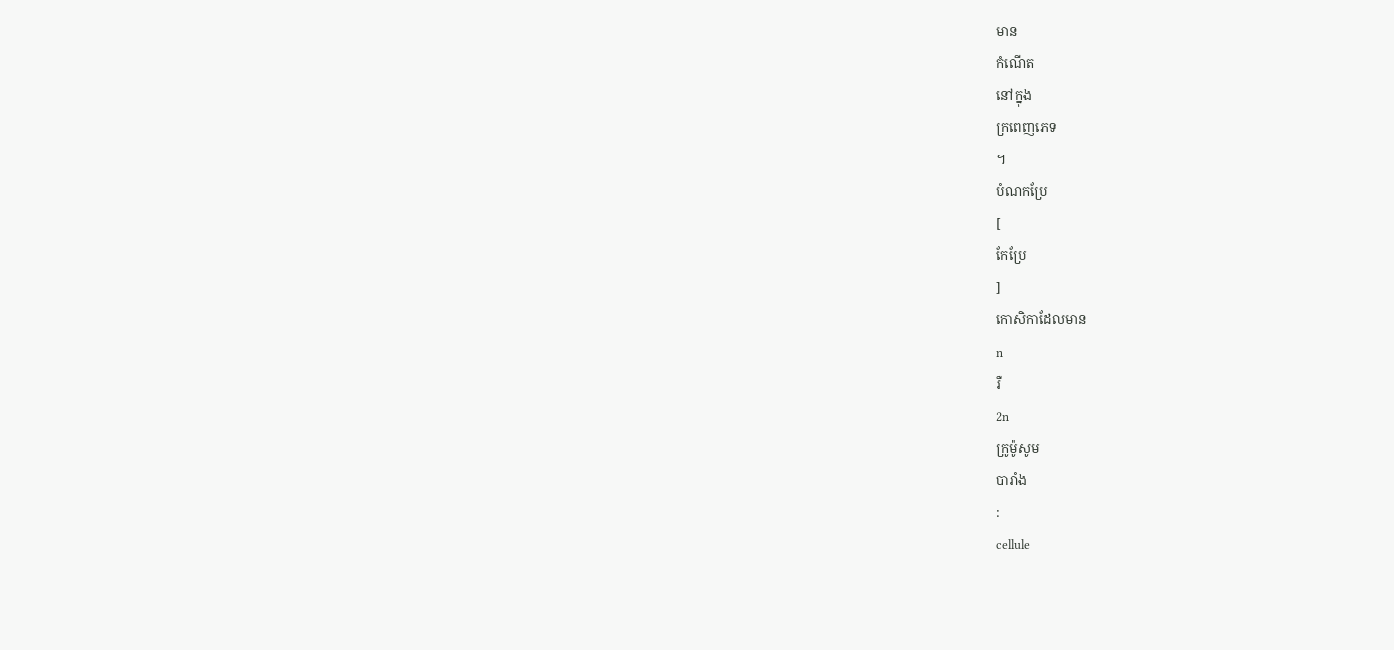មាន
កំណើត
នៅក្នុង
ក្រពេញភេទ
។
បំណកប្រែ
[
កែប្រែ
]
កោសិកាដែលមាន
n
រឺ
2n
ក្រូម៉ូសូម
បារាំង
:
cellule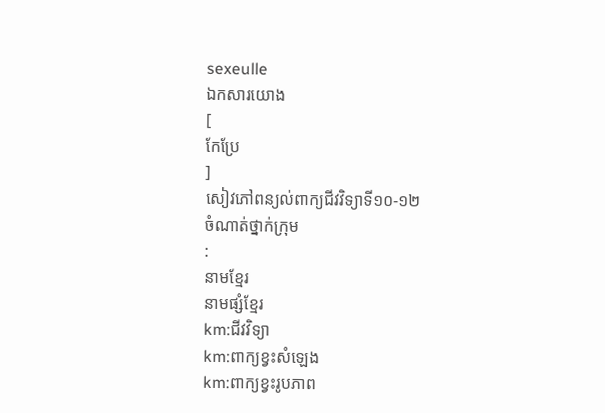sexeulle
ឯកសារយោង
[
កែប្រែ
]
សៀវភៅពន្យល់ពាក្យជីវវិទ្យាទី១០-១២
ចំណាត់ថ្នាក់ក្រុម
:
នាមខ្មែរ
នាមផ្សំខ្មែរ
km:ជីវវិទ្យា
km:ពាក្យខ្វះសំឡេង
km:ពាក្យខ្វះរូបភាព